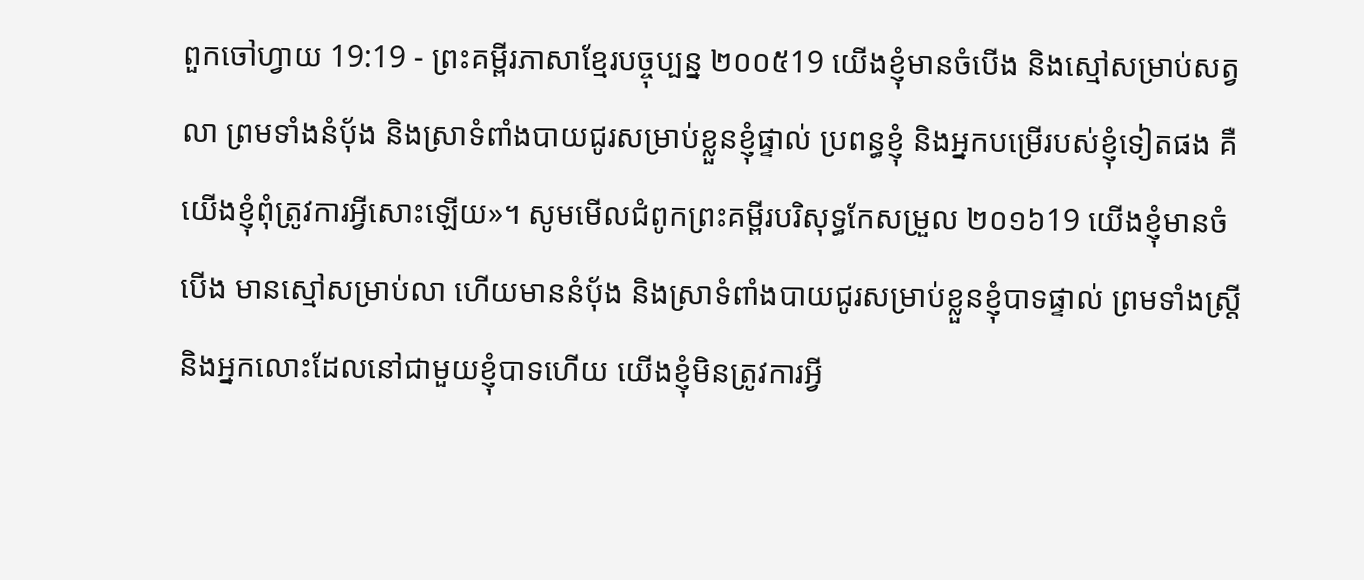ពួកចៅហ្វាយ 19:19 - ព្រះគម្ពីរភាសាខ្មែរបច្ចុប្បន្ន ២០០៥19 យើងខ្ញុំមានចំបើង និងស្មៅសម្រាប់សត្វលា ព្រមទាំងនំប៉័ង និងស្រាទំពាំងបាយជូរសម្រាប់ខ្លួនខ្ញុំផ្ទាល់ ប្រពន្ធខ្ញុំ និងអ្នកបម្រើរបស់ខ្ញុំទៀតផង គឺយើងខ្ញុំពុំត្រូវការអ្វីសោះឡើយ»។ សូមមើលជំពូកព្រះគម្ពីរបរិសុទ្ធកែសម្រួល ២០១៦19 យើងខ្ញុំមានចំបើង មានស្មៅសម្រាប់លា ហើយមាននំបុ័ង និងស្រាទំពាំងបាយជូរសម្រាប់ខ្លួនខ្ញុំបាទផ្ទាល់ ព្រមទាំងស្ត្រី និងអ្នកលោះដែលនៅជាមួយខ្ញុំបាទហើយ យើងខ្ញុំមិនត្រូវការអ្វី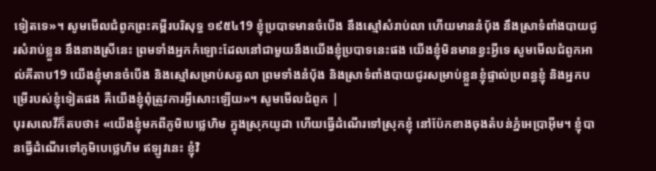ទៀតទេ»។ សូមមើលជំពូកព្រះគម្ពីរបរិសុទ្ធ ១៩៥៤19 ខ្ញុំប្របាទមានចំបើង នឹងស្មៅសំរាប់លា ហើយមាននំបុ័ង នឹងស្រាទំពាំងបាយជូរសំរាប់ខ្លួន នឹងនាងស្រីនេះ ព្រមទាំងអ្នកកំឡោះដែលនៅជាមួយនឹងយើងខ្ញុំប្របាទនេះផង យើងខ្ញុំមិនមានខ្វះអ្វីទេ សូមមើលជំពូកអាល់គីតាប19 យើងខ្ញុំមានចំបើង និងស្មៅសម្រាប់សត្វលា ព្រមទាំងនំបុ័ង និងស្រាទំពាំងបាយជូរសម្រាប់ខ្លួនខ្ញុំផ្ទាល់ប្រពន្ធខ្ញុំ និងអ្នកបម្រើរបស់ខ្ញុំទៀតផង គឺយើងខ្ញុំពុំត្រូវការអ្វីសោះឡើយ»។ សូមមើលជំពូក |
បុរសលេវីក៏តបថា៖ «យើងខ្ញុំមកពីភូមិបេថ្លេហិម ក្នុងស្រុកយូដា ហើយធ្វើដំណើរទៅស្រុកខ្ញុំ នៅប៉ែកខាងចុងតំបន់ភ្នំអេប្រាអ៊ីម។ ខ្ញុំបានធ្វើដំណើរទៅភូមិបេថ្លេហិម ឥឡូវនេះ ខ្ញុំវិ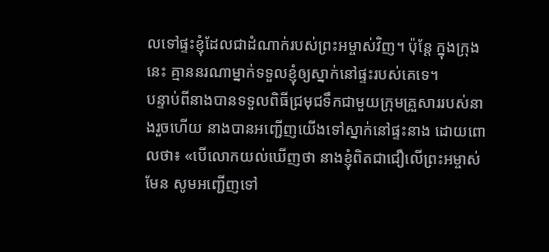លទៅផ្ទះខ្ញុំដែលជាដំណាក់របស់ព្រះអម្ចាស់វិញ។ ប៉ុន្តែ ក្នុងក្រុងនេះ គ្មាននរណាម្នាក់ទទួលខ្ញុំឲ្យស្នាក់នៅផ្ទះរបស់គេទេ។
បន្ទាប់ពីនាងបានទទួលពិធីជ្រមុជទឹកជាមួយក្រុមគ្រួសាររបស់នាងរួចហើយ នាងបានអញ្ជើញយើងទៅស្នាក់នៅផ្ទះនាង ដោយពោលថា៖ «បើលោកយល់ឃើញថា នាងខ្ញុំពិតជាជឿលើព្រះអម្ចាស់មែន សូមអញ្ជើញទៅ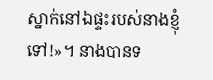ស្នាក់នៅឯផ្ទះរបស់នាងខ្ញុំទៅ!»។ នាងបានទ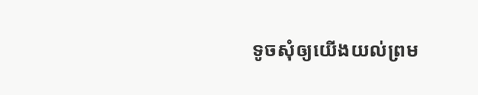ទូចសុំឲ្យយើងយល់ព្រម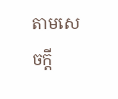តាមសេចក្ដី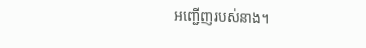អញ្ជើញរបស់នាង។